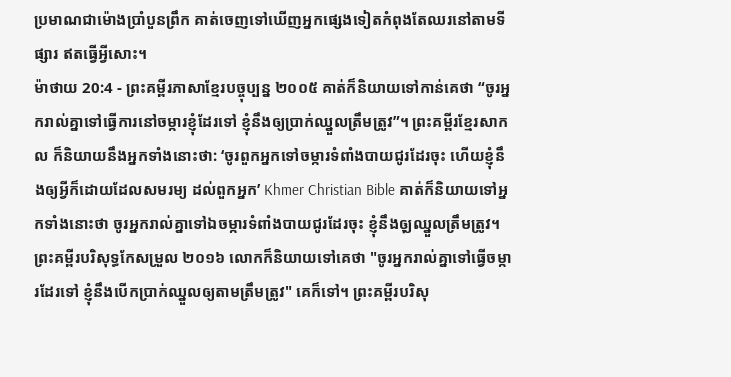ប្រមាណជាម៉ោងប្រាំបួនព្រឹក គាត់ចេញទៅឃើញអ្នកផ្សេងទៀតកំពុងតែឈរនៅតាមទីផ្សារ ឥតធ្វើអ្វីសោះ។
ម៉ាថាយ 20:4 - ព្រះគម្ពីរភាសាខ្មែរបច្ចុប្បន្ន ២០០៥ គាត់ក៏និយាយទៅកាន់គេថា “ចូរអ្នករាល់គ្នាទៅធ្វើការនៅចម្ការខ្ញុំដែរទៅ ខ្ញុំនឹងឲ្យប្រាក់ឈ្នួលត្រឹមត្រូវ”។ ព្រះគម្ពីរខ្មែរសាកល ក៏និយាយនឹងអ្នកទាំងនោះថា: ‘ចូរពួកអ្នកទៅចម្ការទំពាំងបាយជូរដែរចុះ ហើយខ្ញុំនឹងឲ្យអ្វីក៏ដោយដែលសមរម្យ ដល់ពួកអ្នក’ Khmer Christian Bible គាត់ក៏និយាយទៅអ្នកទាំងនោះថា ចូរអ្នករាល់គ្នាទៅឯចម្ការទំពាំងបាយជូរដែរចុះ ខ្ញុំនឹងឲុ្យឈ្នួលត្រឹមត្រូវ។ ព្រះគម្ពីរបរិសុទ្ធកែសម្រួល ២០១៦ លោកក៏និយាយទៅគេថា "ចូរអ្នករាល់គ្នាទៅធ្វើចម្ការដែរទៅ ខ្ញុំនឹងបើកប្រាក់ឈ្នួលឲ្យតាមត្រឹមត្រូវ" គេក៏ទៅ។ ព្រះគម្ពីរបរិសុ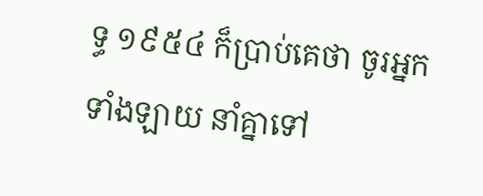ទ្ធ ១៩៥៤ ក៏ប្រាប់គេថា ចូរអ្នកទាំងឡាយ នាំគ្នាទៅ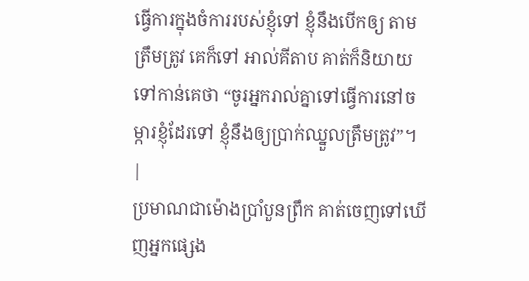ធ្វើការក្នុងចំការរបស់ខ្ញុំទៅ ខ្ញុំនឹងបើកឲ្យ តាមត្រឹមត្រូវ គេក៏ទៅ អាល់គីតាប គាត់ក៏និយាយទៅកាន់គេថា “ចូរអ្នករាល់គ្នាទៅធ្វើការនៅចម្ការខ្ញុំដែរទៅ ខ្ញុំនឹងឲ្យប្រាក់ឈ្នួលត្រឹមត្រូវ”។ |
ប្រមាណជាម៉ោងប្រាំបួនព្រឹក គាត់ចេញទៅឃើញអ្នកផ្សេង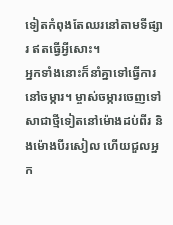ទៀតកំពុងតែឈរនៅតាមទីផ្សារ ឥតធ្វើអ្វីសោះ។
អ្នកទាំងនោះក៏នាំគ្នាទៅធ្វើការនៅចម្ការ។ ម្ចាស់ចម្ការចេញទៅសាជាថ្មីទៀតនៅម៉ោងដប់ពីរ និងម៉ោងបីរសៀល ហើយជួលអ្នក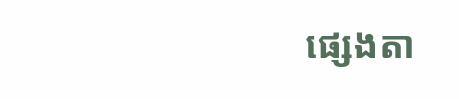ផ្សេងតា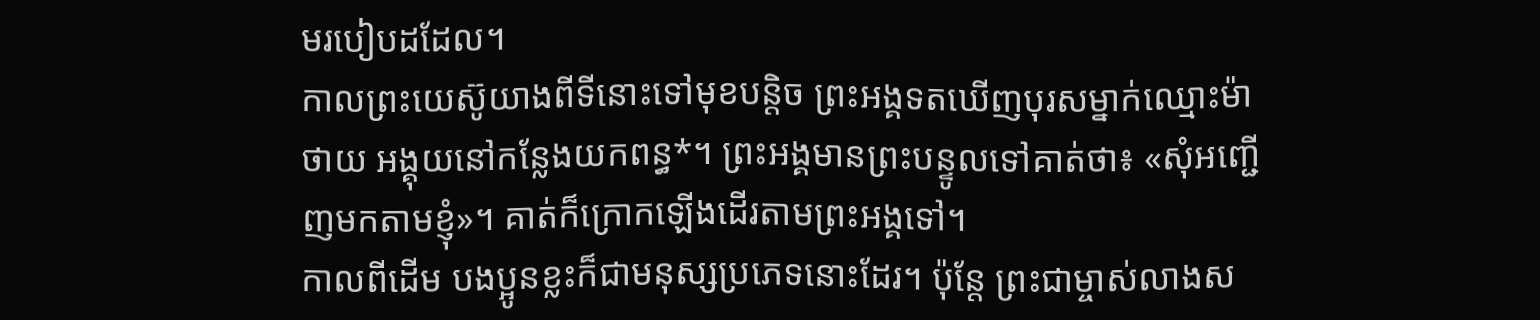មរបៀបដដែល។
កាលព្រះយេស៊ូយាងពីទីនោះទៅមុខបន្តិច ព្រះអង្គទតឃើញបុរសម្នាក់ឈ្មោះម៉ាថាយ អង្គុយនៅកន្លែងយកពន្ធ*។ ព្រះអង្គមានព្រះបន្ទូលទៅគាត់ថា៖ «សុំអញ្ជើញមកតាមខ្ញុំ»។ គាត់ក៏ក្រោកឡើងដើរតាមព្រះអង្គទៅ។
កាលពីដើម បងប្អូនខ្លះក៏ជាមនុស្សប្រភេទនោះដែរ។ ប៉ុន្តែ ព្រះជាម្ចាស់លាងស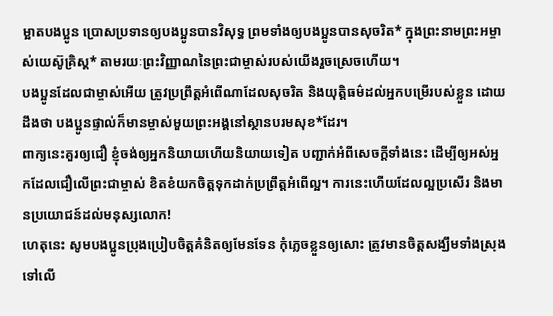ម្អាតបងប្អូន ប្រោសប្រទានឲ្យបងប្អូនបានវិសុទ្ធ ព្រមទាំងឲ្យបងប្អូនបានសុចរិត* ក្នុងព្រះនាមព្រះអម្ចាស់យេស៊ូគ្រិស្ត* តាមរយៈព្រះវិញ្ញាណនៃព្រះជាម្ចាស់របស់យើងរួចស្រេចហើយ។
បងប្អូនដែលជាម្ចាស់អើយ ត្រូវប្រព្រឹត្តអំពើណាដែលសុចរិត និងយុត្តិធម៌ដល់អ្នកបម្រើរបស់ខ្លួន ដោយដឹងថា បងប្អូនផ្ទាល់ក៏មានម្ចាស់មួយព្រះអង្គនៅស្ថានបរមសុខ*ដែរ។
ពាក្យនេះគួរឲ្យជឿ ខ្ញុំចង់ឲ្យអ្នកនិយាយហើយនិយាយទៀត បញ្ជាក់អំពីសេចក្ដីទាំងនេះ ដើម្បីឲ្យអស់អ្នកដែលជឿលើព្រះជាម្ចាស់ ខិតខំយកចិត្តទុកដាក់ប្រព្រឹត្តអំពើល្អ។ ការនេះហើយដែលល្អប្រសើរ និងមានប្រយោជន៍ដល់មនុស្សលោក!
ហេតុនេះ សូមបងប្អូនប្រុងប្រៀបចិត្តគំនិតឲ្យមែនទែន កុំភ្លេចខ្លួនឲ្យសោះ ត្រូវមានចិត្តសង្ឃឹមទាំងស្រុងទៅលើ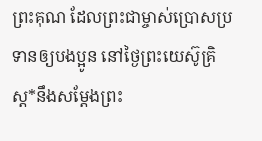ព្រះគុណ ដែលព្រះជាម្ចាស់ប្រោសប្រទានឲ្យបងប្អូន នៅថ្ងៃព្រះយេស៊ូគ្រិស្ត*នឹងសម្តែងព្រះ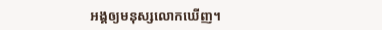អង្គឲ្យមនុស្សលោកឃើញ។